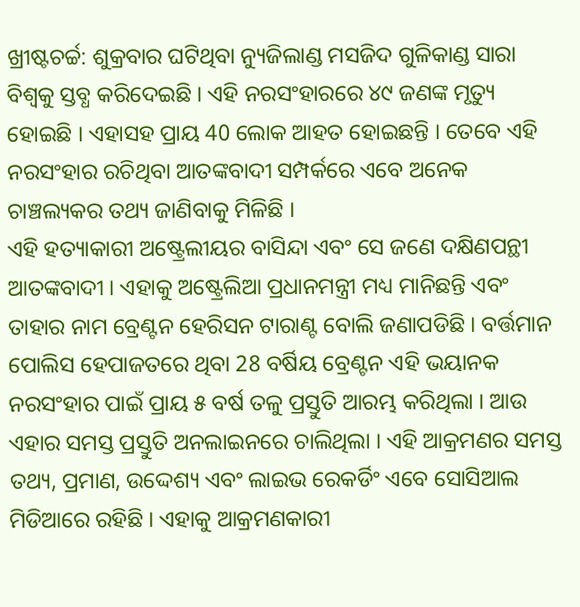ଖ୍ରୀଷ୍ଟଚର୍ଚ୍ଚ: ଶୁକ୍ରବାର ଘଟିଥିବା ନ୍ୟୁଜିଲାଣ୍ଡ ମସଜିଦ ଗୁଳିକାଣ୍ଡ ସାରା ବିଶ୍ବକୁ ସ୍ତବ୍ଧ କରିଦେଇଛି । ଏହି ନରସଂହାରରେ ୪୯ ଜଣଙ୍କ ମୃତ୍ୟୁ ହୋଇଛି । ଏହାସହ ପ୍ରାୟ 40 ଲୋକ ଆହତ ହୋଇଛନ୍ତି । ତେବେ ଏହି ନରସଂହାର ରଚିଥିବା ଆତଙ୍କବାଦୀ ସମ୍ପର୍କରେ ଏବେ ଅନେକ ଚାଞ୍ଚଲ୍ୟକର ତଥ୍ୟ ଜାଣିବାକୁ ମିଳିଛି ।
ଏହି ହତ୍ୟାକାରୀ ଅଷ୍ଟ୍ରେଲୀୟର ବାସିନ୍ଦା ଏବଂ ସେ ଜଣେ ଦକ୍ଷିଣପନ୍ଥୀ ଆତଙ୍କବାଦୀ । ଏହାକୁ ଅଷ୍ଟ୍ରେଲିଆ ପ୍ରଧାନମନ୍ତ୍ରୀ ମଧ୍ୟ ମାନିଛନ୍ତି ଏବଂ ତାହାର ନାମ ବ୍ରେଣ୍ଟନ ହେରିସନ ଟାରାଣ୍ଟ ବୋଲି ଜଣାପଡିଛି । ବର୍ତ୍ତମାନ ପୋଲିସ ହେପାଜତରେ ଥିବା 28 ବର୍ଷିୟ ବ୍ରେଣ୍ଟନ ଏହି ଭୟାନକ ନରସଂହାର ପାଇଁ ପ୍ରାୟ ୫ ବର୍ଷ ତଳୁ ପ୍ରସ୍ତୁତି ଆରମ୍ଭ କରିଥିଲା । ଆଉ ଏହାର ସମସ୍ତ ପ୍ରସ୍ତୁତି ଅନଲାଇନରେ ଚାଲିଥିଲା । ଏହି ଆକ୍ରମଣର ସମସ୍ତ ତଥ୍ୟ, ପ୍ରମାଣ, ଉଦ୍ଦେଶ୍ୟ ଏବଂ ଲାଇଭ ରେକର୍ଡିଂ ଏବେ ସୋସିଆଲ ମିଡିଆରେ ରହିଛି । ଏହାକୁ ଆକ୍ରମଣକାରୀ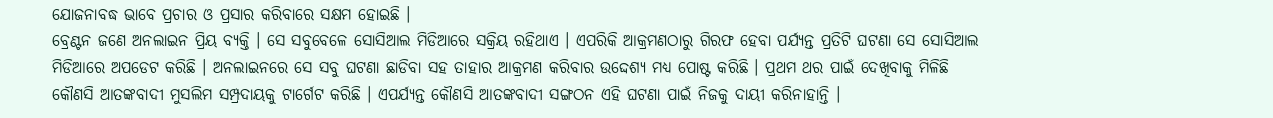ଯୋଜନାବଦ୍ଧ ଭାବେ ପ୍ରଚାର ଓ ପ୍ରସାର କରିବାରେ ସକ୍ଷମ ହୋଇଛି ।
ବ୍ରେଣ୍ଟନ ଜଣେ ଅନଲାଇନ ପ୍ରିୟ ବ୍ୟକ୍ତି । ସେ ସବୁବେଳେ ସୋସିଆଲ ମିଡିଆରେ ସକ୍ରିୟ ରହିଥାଏ । ଏପରିକି ଆକ୍ରମଣଠାରୁ ଗିରଫ ହେବା ପର୍ଯ୍ୟନ୍ତ ପ୍ରତିଟି ଘଟଣା ସେ ସୋସିଆଲ ମିଡିଆରେ ଅପଡେଟ କରିଛି । ଅନଲାଇନରେ ସେ ସବୁ ଘଟଣା ଛାଡିବା ସହ ତାହାର ଆକ୍ରମଣ କରିବାର ଉଦ୍ଦେଶ୍ୟ ମଧ୍ୟ ପୋଷ୍ଟ କରିଛି । ପ୍ରଥମ ଥର ପାଇଁ ଦେଖିବାକୁ ମିଳିଛି କୌଣସି ଆତଙ୍କବାଦୀ ମୁସଲିମ ସମ୍ପ୍ରଦାୟକୁ ଟାର୍ଗେଟ କରିଛି । ଏପର୍ଯ୍ୟନ୍ତ କୌଣସି ଆତଙ୍କବାଦୀ ସଙ୍ଗଠନ ଏହି ଘଟଣା ପାଇଁ ନିଜକୁ ଦାୟୀ କରିନାହାନ୍ତି ।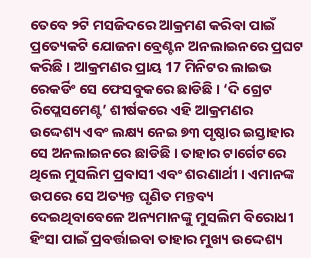ତେବେ ୨ଟି ମସଜିଦରେ ଆକ୍ରମଣ କରିବା ପାଇଁ ପ୍ରତ୍ୟେକଟି ଯୋଜନା ବ୍ରେଣ୍ଟନ ଅନଲାଇନରେ ପ୍ରଘଟ କରିଛି । ଆକ୍ରମଣର ପ୍ରାୟ 17 ମିନିଟର ଲାଇଭ ରେକର୍ଡିଂ ସେ ଫେସବୁକରେ ଛାଡିଛି । ‘ଦି ଗ୍ରେଟ ରିପ୍ଲେସମେଣ୍ଟ’ ଶୀର୍ଷକରେ ଏହି ଆକ୍ରମଣର ଉଦ୍ଦେଶ୍ୟ ଏବଂ ଲକ୍ଷ୍ୟ ନେଇ ୭୩ ପୃଷ୍ଠାର ଇସ୍ତାହାର ସେ ଅନଲାଇନରେ ଛାଡିଛି । ତାହାର ଟାର୍ଗେଟରେ ଥିଲେ ମୁସଲିମ ପ୍ରବାସୀ ଏବଂ ଶରଣାର୍ଥୀ । ଏମାନଙ୍କ ଉପରେ ସେ ଅତ୍ୟନ୍ତ ଘୃଣିତ ମନ୍ତବ୍ୟ ଦେଇଥିବାବେଳେ ଅନ୍ୟମାନଙ୍କୁ ମୁସଲିମ ବିରୋଧୀ ହିଂସା ପାଇଁ ପ୍ରବର୍ତ୍ତାଇବା ତାହାର ମୁଖ୍ୟ ଉଦ୍ଦେଶ୍ୟ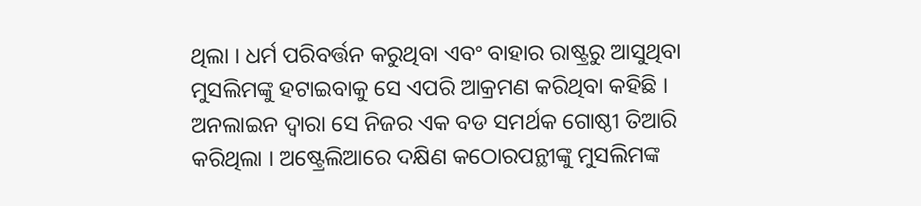ଥିଲା । ଧର୍ମ ପରିବର୍ତ୍ତନ କରୁଥିବା ଏବଂ ବାହାର ରାଷ୍ଟ୍ରରୁ ଆସୁଥିବା ମୁସଲିମଙ୍କୁ ହଟାଇବାକୁ ସେ ଏପରି ଆକ୍ରମଣ କରିଥିବା କହିଛି ।
ଅନଲାଇନ ଦ୍ବାରା ସେ ନିଜର ଏକ ବଡ ସମର୍ଥକ ଗୋଷ୍ଠୀ ତିଆରି କରିଥିଲା । ଅଷ୍ଟ୍ରେଲିଆରେ ଦକ୍ଷିଣ କଠୋରପନ୍ଥୀଙ୍କୁ ମୁସଲିମଙ୍କ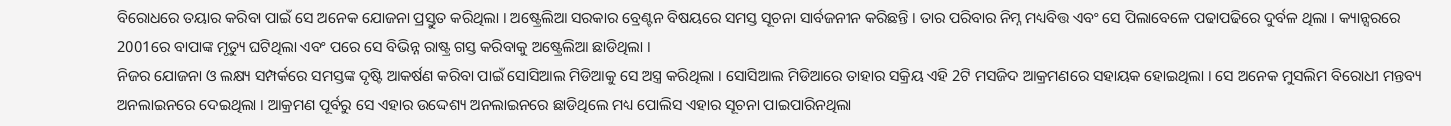ବିରୋଧରେ ତୟାର କରିବା ପାଇଁ ସେ ଅନେକ ଯୋଜନା ପ୍ରସ୍ତୁତ କରିଥିଲା । ଅଷ୍ଟ୍ରେଲିଆ ସରକାର ବ୍ରେଣ୍ଟନ ବିଷୟରେ ସମସ୍ତ ସୂଚନା ସାର୍ବଜନୀନ କରିଛନ୍ତି । ତାର ପରିବାର ନିମ୍ନ ମଧ୍ୟବିତ୍ତ ଏବଂ ସେ ପିଲାବେଳେ ପଢାପଢିରେ ଦୁର୍ବଳ ଥିଲା । କ୍ୟାନ୍ସରରେ 2001ରେ ବାପାଙ୍କ ମୃତ୍ୟୁ ଘଟିଥିଲା ଏବଂ ପରେ ସେ ବିଭିନ୍ନ ରାଷ୍ଟ୍ର ଗସ୍ତ କରିବାକୁ ଅଷ୍ଟ୍ରେଲିଆ ଛାଡିଥିଲା ।
ନିଜର ଯୋଜନା ଓ ଲକ୍ଷ୍ୟ ସମ୍ପର୍କରେ ସମସ୍ତଙ୍କ ଦୃଷ୍ଟି ଆକର୍ଷଣ କରିବା ପାଇଁ ସୋସିଆଲ ମିଡିଆକୁ ସେ ଅସ୍ତ୍ର କରିଥିଲା । ସୋସିଆଲ ମିଡିଆରେ ତାହାର ସକ୍ରିୟ ଏହି 2ଟି ମସଜିଦ ଆକ୍ରମଣରେ ସହାୟକ ହୋଇଥିଲା । ସେ ଅନେକ ମୁସଲିମ ବିରୋଧୀ ମନ୍ତବ୍ୟ ଅନଲାଇନରେ ଦେଇଥିଲା । ଆକ୍ରମଣ ପୂର୍ବରୁ ସେ ଏହାର ଉଦ୍ଦେଶ୍ୟ ଅନଲାଇନରେ ଛାଡିଥିଲେ ମଧ୍ୟ ପୋଲିସ ଏହାର ସୂଚନା ପାଇପାରିନଥିଲା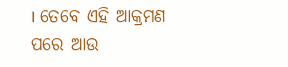। ତେବେ ଏହି ଆକ୍ରମଣ ପରେ ଆଉ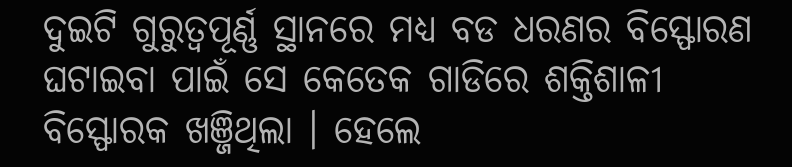ଦୁଇଟି ଗୁରୁତ୍ବପୂର୍ଣ୍ଣ ସ୍ଥାନରେ ମଧ୍ୟ ବଡ ଧରଣର ବିସ୍ଫୋରଣ ଘଟାଇବା ପାଇଁ ସେ କେତେକ ଗାଡିରେ ଶକ୍ତିଶାଳୀ ବିସ୍ଫୋରକ ଖଞ୍ଜିଥିଲା । ହେଲେ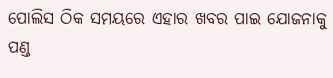ପୋଲିସ ଠିକ ସମୟରେ ଏହାର ଖବର ପାଇ ଯୋଜନାକୁ ପଣ୍ଡ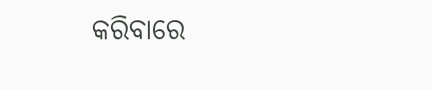କରିବାରେ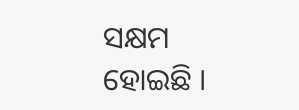ସକ୍ଷମ ହୋଇଛି ।